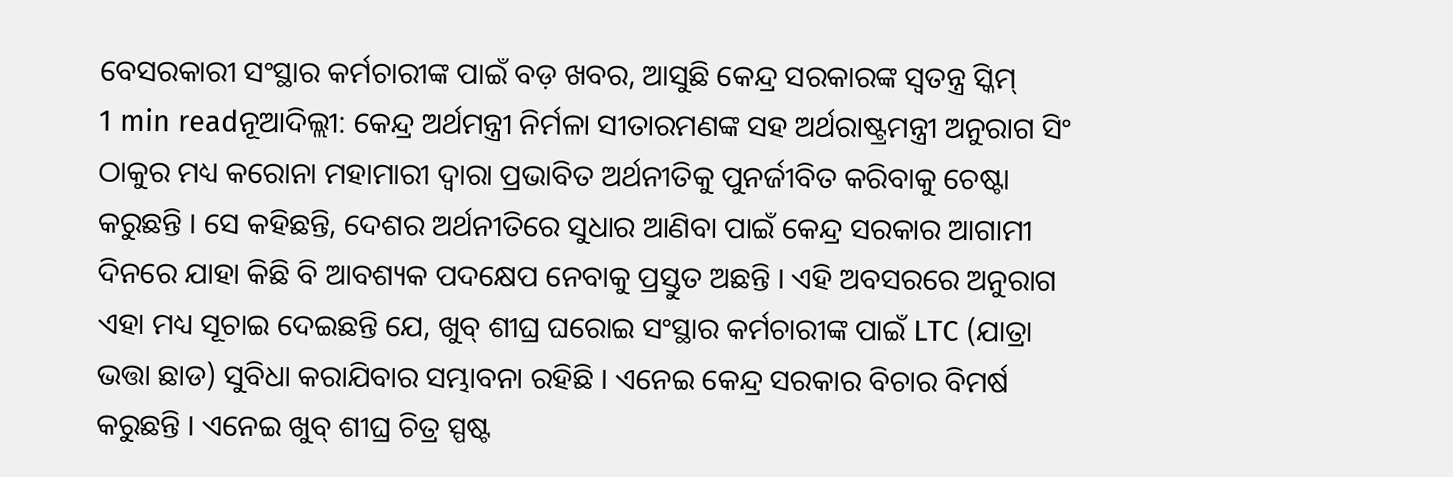ବେସରକାରୀ ସଂସ୍ଥାର କର୍ମଚାରୀଙ୍କ ପାଇଁ ବଡ଼ ଖବର, ଆସୁଛି କେନ୍ଦ୍ର ସରକାରଙ୍କ ସ୍ୱତନ୍ତ୍ର ସ୍କିମ୍
1 min readନୂଆଦିଲ୍ଲୀ: କେନ୍ଦ୍ର ଅର୍ଥମନ୍ତ୍ରୀ ନିର୍ମଳା ସୀତାରମଣଙ୍କ ସହ ଅର୍ଥରାଷ୍ଟ୍ରମନ୍ତ୍ରୀ ଅନୁରାଗ ସିଂ ଠାକୁର ମଧ୍ୟ କରୋନା ମହାମାରୀ ଦ୍ୱାରା ପ୍ରଭାବିତ ଅର୍ଥନୀତିକୁ ପୁନର୍ଜୀବିତ କରିବାକୁ ଚେଷ୍ଟା କରୁଛନ୍ତି । ସେ କହିଛନ୍ତି, ଦେଶର ଅର୍ଥନୀତିରେ ସୁଧାର ଆଣିବା ପାଇଁ କେନ୍ଦ୍ର ସରକାର ଆଗାମୀ ଦିନରେ ଯାହା କିଛି ବି ଆବଶ୍ୟକ ପଦକ୍ଷେପ ନେବାକୁ ପ୍ରସ୍ତୁତ ଅଛନ୍ତି । ଏହି ଅବସରରେ ଅନୁରାଗ ଏହା ମଧ୍ୟ ସୂଚାଇ ଦେଇଛନ୍ତି ଯେ, ଖୁବ୍ ଶୀଘ୍ର ଘରୋଇ ସଂସ୍ଥାର କର୍ମଚାରୀଙ୍କ ପାଇଁ LTC (ଯାତ୍ରା ଭତ୍ତା ଛାଡ) ସୁବିଧା କରାଯିବାର ସମ୍ଭାବନା ରହିଛି । ଏନେଇ କେନ୍ଦ୍ର ସରକାର ବିଚାର ବିମର୍ଷ କରୁଛନ୍ତି । ଏନେଇ ଖୁବ୍ ଶୀଘ୍ର ଚିତ୍ର ସ୍ପଷ୍ଟ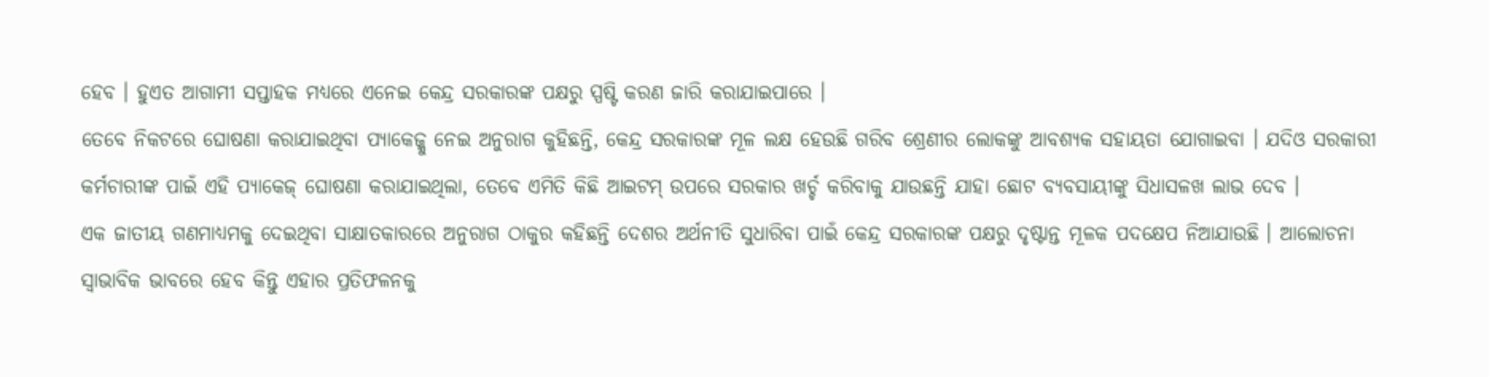ହେବ । ହୁଏତ ଆଗାମୀ ସପ୍ତାହକ ମଧ୍ୟରେ ଏନେଇ କେନ୍ଦ୍ର ସରକାରଙ୍କ ପକ୍ଷରୁ ସ୍ପଷ୍ଟି କରଣ ଜାରି କରାଯାଇପାରେ ।
ତେବେ ନିକଟରେ ଘୋଷଣା କରାଯାଇଥିବା ପ୍ୟାକେଜ୍କୁ ନେଇ ଅନୁରାଗ କୁହିଛନ୍ତି, କେନ୍ଦ୍ର ସରକାରଙ୍କ ମୂଳ ଲକ୍ଷ ହେଉଛି ଗରିବ ଶ୍ରେଣୀର ଲୋକଙ୍କୁ ଆବଶ୍ୟକ ସହାୟତା ଯୋଗାଇବା । ଯଦିଓ ସରକାରୀ କର୍ମଚାରୀଙ୍କ ପାଇଁ ଏହି ପ୍ୟାକେଜ୍ ଘୋଷଣା କରାଯାଇଥିଲା, ତେବେ ଏମିତି କିଛି ଆଇଟମ୍ ଉପରେ ସରକାର ଖର୍ଚ୍ଚ କରିବାକୁ ଯାଉଛନ୍ତି ଯାହା ଛୋଟ ବ୍ୟବସାୟୀଙ୍କୁ ସିଧାସଳଖ ଲାଭ ଦେବ ।
ଏକ ଜାତୀୟ ଗଣମାଧ୍ୟମକୁ ଦେଇଥିବା ସାକ୍ଷାତକାରରେ ଅନୁରାଗ ଠାକୁର କହିଛନ୍ତି ଦେଶର ଅର୍ଥନୀତି ସୁଧାରିବା ପାଇଁ କେନ୍ଦ୍ର ସରକାରଙ୍କ ପକ୍ଷରୁ ଦୃଷ୍ଟାନ୍ତ ମୂଳକ ପଦକ୍ଷେପ ନିଆଯାଉଛି । ଆଲୋଚନା ସ୍ୱାଭାବିକ ଭାବରେ ହେବ କିନ୍ତୁ ଏହାର ପ୍ରତିଫଳନକୁ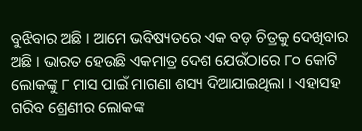ବୁଝିବାର ଅଛି । ଆମେ ଭବିଷ୍ୟତରେ ଏକ ବଡ଼ ଚିତ୍ରକୁ ଦେଖିବାର ଅଛି । ଭାରତ ହେଉଛି ଏକମାତ୍ର ଦେଶ ଯେଉଁଠାରେ ୮୦ କୋଟି ଲୋକଙ୍କୁ ୮ ମାସ ପାଇଁ ମାଗଣା ଶସ୍ୟ ଦିଆଯାଇଥିଲା । ଏହାସହ ଗରିବ ଶ୍ରେଣୀର ଲୋକଙ୍କ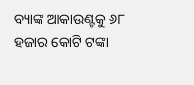ବ୍ୟାଙ୍କ ଆକାଉଣ୍ଟକୁ ୬୮ ହଜାର କୋଟି ଟଙ୍କା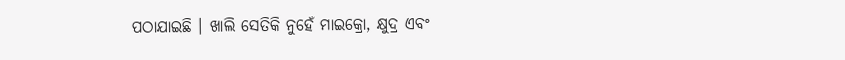ପଠାଯାଇଛି । ଖାଲି ସେତିକି ନୁହେଁ ମାଇକ୍ରୋ, କ୍ଷୁଦ୍ର ଏବଂ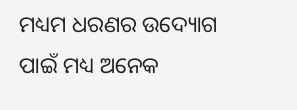ମଧ୍ୟମ ଧରଣର ଉଦ୍ୟୋଗ ପାଇଁ ମଧ୍ୟ ଅନେକ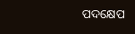ପଦକ୍ଷେପ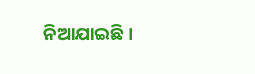ନିଆଯାଇଛି ।